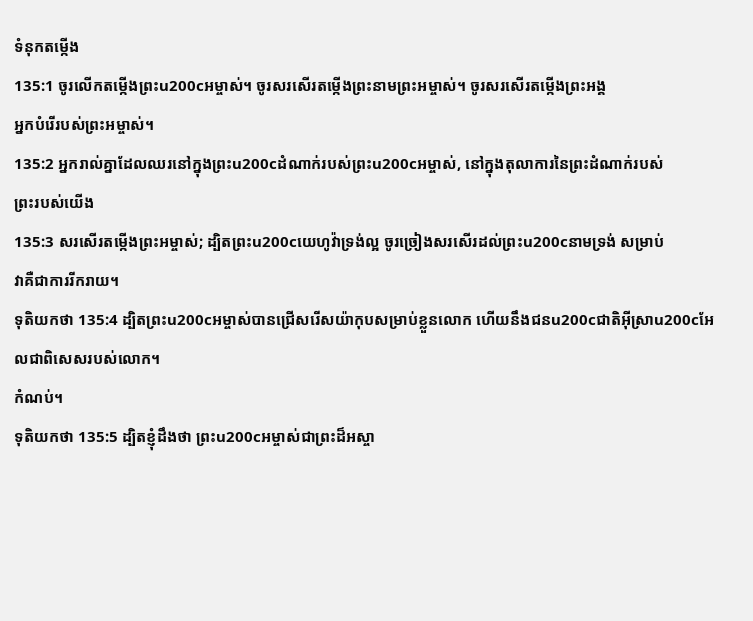ទំនុកតម្កើង
135:1 ចូរលើកតម្កើងព្រះu200cអម្ចាស់។ ចូរសរសើរតម្កើងព្រះនាមព្រះអម្ចាស់។ ចូរសរសើរតម្កើងព្រះអង្គ
អ្នកបំរើរបស់ព្រះអម្ចាស់។
135:2 អ្នករាល់គ្នាដែលឈរនៅក្នុងព្រះu200cដំណាក់របស់ព្រះu200cអម្ចាស់, នៅក្នុងតុលាការនៃព្រះដំណាក់របស់
ព្រះរបស់យើង
135:3 សរសើរតម្កើងព្រះអម្ចាស់; ដ្បិតព្រះu200cយេហូវ៉ាទ្រង់ល្អ ចូរច្រៀងសរសើរដល់ព្រះu200cនាមទ្រង់ សម្រាប់
វាគឺជាការរីករាយ។
ទុតិយកថា 135:4 ដ្បិតព្រះu200cអម្ចាស់បានជ្រើសរើសយ៉ាកុបសម្រាប់ខ្លួនលោក ហើយនឹងជនu200cជាតិអ៊ីស្រាu200cអែលជាពិសេសរបស់លោក។
កំណប់។
ទុតិយកថា 135:5 ដ្បិតខ្ញុំដឹងថា ព្រះu200cអម្ចាស់ជាព្រះដ៏អស្ចា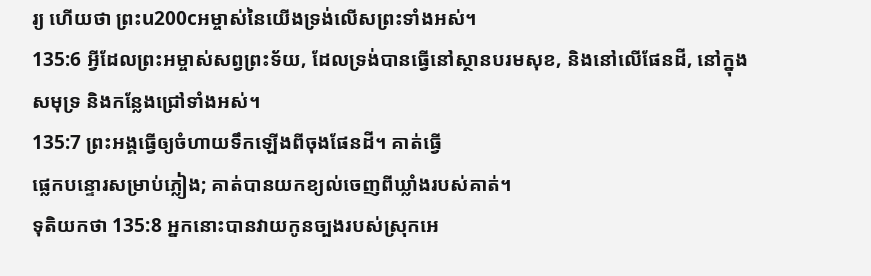រ្យ ហើយថា ព្រះu200cអម្ចាស់នៃយើងទ្រង់លើសព្រះទាំងអស់។
135:6 អ្វីដែលព្រះអម្ចាស់សព្វព្រះទ័យ, ដែលទ្រង់បានធ្វើនៅស្ថានបរមសុខ, និងនៅលើផែនដី, នៅក្នុង
សមុទ្រ និងកន្លែងជ្រៅទាំងអស់។
135:7 ព្រះអង្គធ្វើឲ្យចំហាយទឹកឡើងពីចុងផែនដី។ គាត់ធ្វើ
ផ្លេកបន្ទោរសម្រាប់ភ្លៀង; គាត់បានយកខ្យល់ចេញពីឃ្លាំងរបស់គាត់។
ទុតិយកថា 135:8 អ្នកនោះបានវាយកូនច្បងរបស់ស្រុកអេ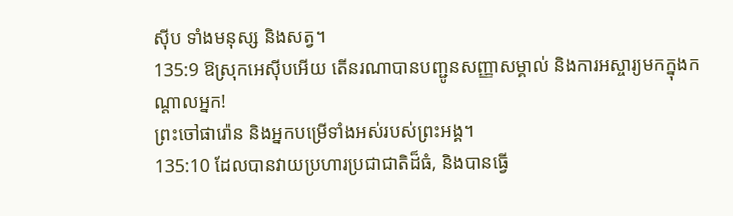ស៊ីប ទាំងមនុស្ស និងសត្វ។
135:9 ឱស្រុកអេស៊ីបអើយ តើនរណាបានបញ្ជូនសញ្ញាសម្គាល់ និងការអស្ចារ្យមកក្នុងកណ្ដាលអ្នក!
ព្រះចៅផារ៉ោន និងអ្នកបម្រើទាំងអស់របស់ព្រះអង្គ។
135:10 ដែលបានវាយប្រហារប្រជាជាតិដ៏ធំ, និងបានធ្វើ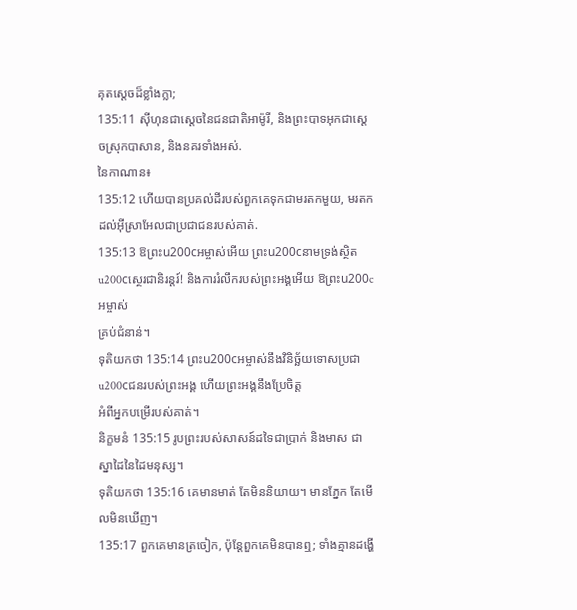គុតស្ដេចដ៏ខ្លាំងក្លា;
135:11 ស៊ីហុនជាស្ដេចនៃជនជាតិអាម៉ូរី, និងព្រះបាទអុកជាស្ដេចស្រុកបាសាន, និងនគរទាំងអស់.
នៃកាណាន៖
135:12 ហើយបានប្រគល់ដីរបស់ពួកគេទុកជាមរតកមួយ, មរតកដល់អ៊ីស្រាអែលជាប្រជាជនរបស់គាត់.
135:13 ឱព្រះu200cអម្ចាស់អើយ ព្រះu200cនាមទ្រង់ស្ថិតu200cស្ថេរជានិរន្តរ៍! និងការរំលឹករបស់ព្រះអង្គអើយ ឱព្រះu200cអម្ចាស់
គ្រប់ជំនាន់។
ទុតិយកថា 135:14 ព្រះu200cអម្ចាស់នឹងវិនិច្ឆ័យទោសប្រជាu200cជនរបស់ព្រះអង្គ ហើយព្រះអង្គនឹងប្រែចិត្ត
អំពីអ្នកបម្រើរបស់គាត់។
និក្ខមនំ 135:15 រូបព្រះរបស់សាសន៍ដទៃជាប្រាក់ និងមាស ជាស្នាដៃនៃដៃមនុស្ស។
ទុតិយកថា 135:16 គេមានមាត់ តែមិននិយាយ។ មានភ្នែក តែមើលមិនឃើញ។
135:17 ពួកគេមានត្រចៀក, ប៉ុន្តែពួកគេមិនបានឮ; ទាំងគ្មានដង្ហើ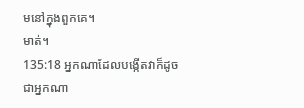មនៅក្នុងពួកគេ។
មាត់។
135:18 អ្នកណាដែលបង្កើតវាក៏ដូចជាអ្នកណា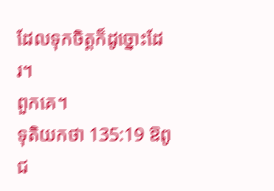ដែលទុកចិត្តក៏ដូច្នោះដែរ។
ពួកគេ។
ទុតិយកថា 135:19 ឱពូជ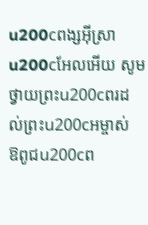u200cពង្សអ៊ីស្រាu200cអែលអើយ សូមថ្វាយព្រះu200cពរដល់ព្រះu200cអម្ចាស់ ឱពូជu200cព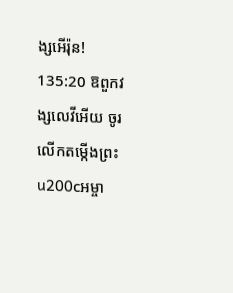ង្សអើរ៉ុន!
135:20 ឱពួកវង្សលេវីអើយ ចូរលើកតម្កើងព្រះu200cអម្ចា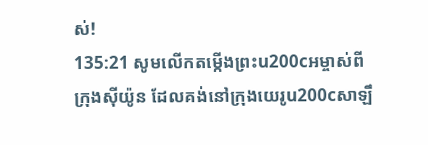ស់!
135:21 សូមលើកតម្កើងព្រះu200cអម្ចាស់ពីក្រុងស៊ីយ៉ូន ដែលគង់នៅក្រុងយេរូu200cសាឡឹ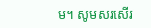ម។ សូមសរសើរ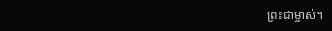ព្រះជាម្ចាស់។